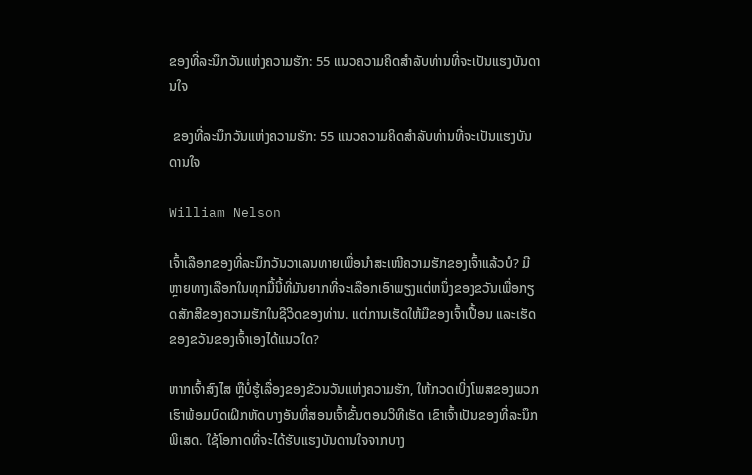ຂອງທີ່ລະນຶກວັນແຫ່ງຄວາມຮັກ: 55 ແນວຄວາມຄິດສໍາລັບທ່ານທີ່ຈະເປັນແຮງບັນດານໃຈ

 ຂອງທີ່ລະນຶກວັນແຫ່ງຄວາມຮັກ: 55 ແນວຄວາມຄິດສໍາລັບທ່ານທີ່ຈະເປັນແຮງບັນດານໃຈ

William Nelson

ເຈົ້າເລືອກຂອງທີ່ລະນຶກວັນວາເລນທາຍເພື່ອນຳສະເໜີຄວາມຮັກຂອງເຈົ້າແລ້ວບໍ? ມີຫຼາຍທາງເລືອກໃນທຸກມື້ນີ້ທີ່ມັນຍາກທີ່ຈະເລືອກເອົາພຽງແຕ່ຫນຶ່ງຂອງຂວັນເພື່ອກຽດສັກສີຂອງຄວາມຮັກໃນຊີວິດຂອງທ່ານ. ແຕ່ການເຮັດໃຫ້ມືຂອງເຈົ້າເປື້ອນ ແລະເຮັດຂອງຂວັນຂອງເຈົ້າເອງໄດ້ແນວໃດ?

ຫາກເຈົ້າສົງໄສ ຫຼືບໍ່ຮູ້ເລື່ອງຂອງຂັວນວັນແຫ່ງຄວາມຮັກ, ໃຫ້ກວດເບິ່ງໂພສຂອງພວກເຮົາພ້ອມບົດເຝິກຫັດບາງອັນທີ່ສອນເຈົ້າຂັ້ນຕອນວິທີເຮັດ ເຂົາເຈົ້າເປັນຂອງທີ່ລະນຶກພິເສດ. ໃຊ້ໂອກາດທີ່ຈະໄດ້ຮັບແຮງບັນດານໃຈຈາກບາງ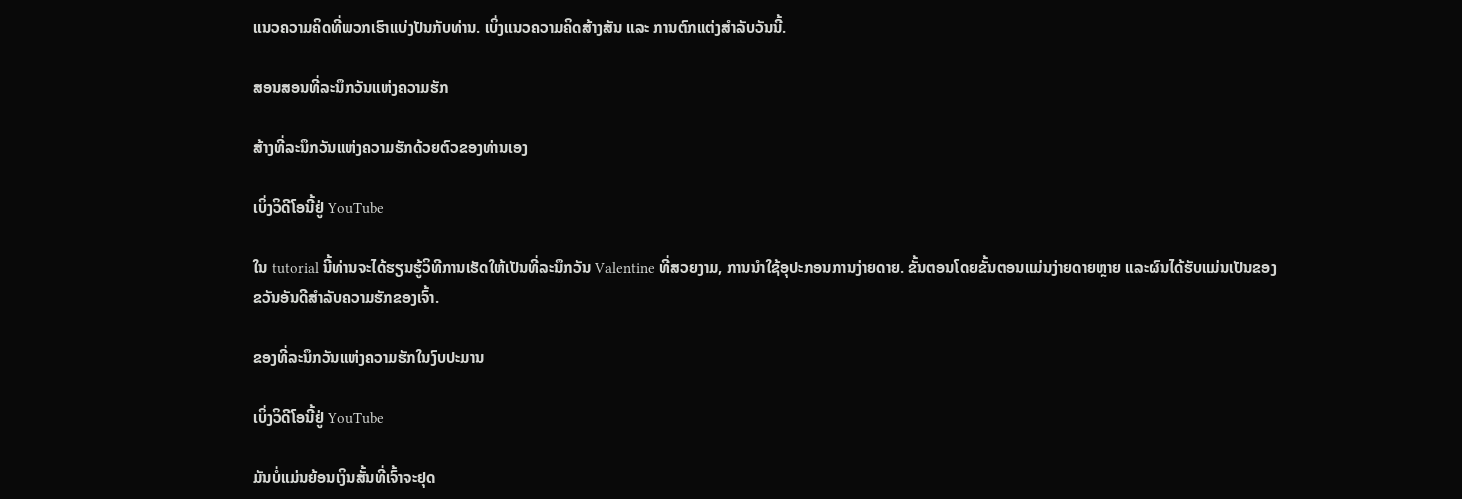ແນວຄວາມຄິດທີ່ພວກເຮົາແບ່ງປັນກັບທ່ານ. ເບິ່ງແນວຄວາມຄິດສ້າງສັນ ແລະ ການຕົກແຕ່ງສຳລັບວັນນີ້.

ສອນສອນທີ່ລະນຶກວັນແຫ່ງຄວາມຮັກ

ສ້າງທີ່ລະນຶກວັນແຫ່ງຄວາມຮັກດ້ວຍຕົວຂອງທ່ານເອງ

ເບິ່ງວິດີໂອນີ້ຢູ່ YouTube

ໃນ tutorial ນີ້ທ່ານຈະໄດ້ຮຽນຮູ້ວິທີການເຮັດໃຫ້ເປັນທີ່ລະນຶກວັນ Valentine ທີ່ສວຍງາມ, ການນໍາໃຊ້ອຸປະກອນການງ່າຍດາຍ. ຂັ້ນຕອນໂດຍຂັ້ນຕອນແມ່ນງ່າຍດາຍຫຼາຍ ແລະຜົນໄດ້ຮັບແມ່ນເປັນຂອງຂວັນອັນດີສໍາລັບຄວາມຮັກຂອງເຈົ້າ.

ຂອງທີ່ລະນຶກວັນແຫ່ງຄວາມຮັກໃນງົບປະມານ

ເບິ່ງວິດີໂອນີ້ຢູ່ YouTube

ມັນບໍ່ແມ່ນຍ້ອນເງິນສັ້ນທີ່ເຈົ້າຈະຢຸດ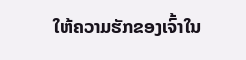ໃຫ້ຄວາມຮັກຂອງເຈົ້າໃນ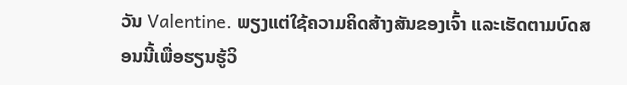ວັນ Valentine. ພຽງແຕ່ໃຊ້ຄວາມຄິດສ້າງສັນຂອງເຈົ້າ ແລະເຮັດຕາມບົດສອນນີ້ເພື່ອຮຽນຮູ້ວິ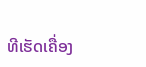ທີເຮັດເຄື່ອງ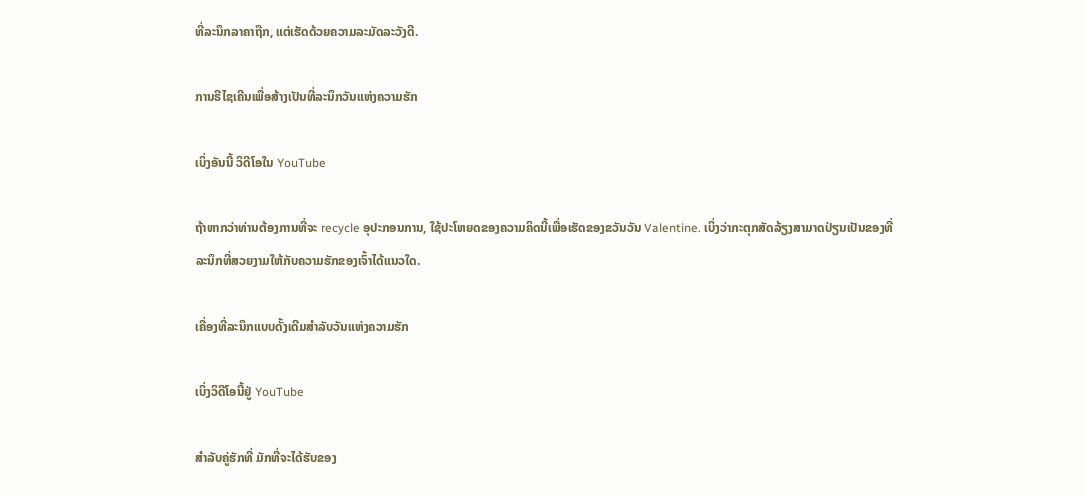ທີ່ລະນຶກລາຄາຖືກ, ແຕ່ເຮັດດ້ວຍຄວາມລະມັດລະວັງດີ.

ການຣີໄຊເຄີນເພື່ອສ້າງເປັນທີ່ລະນຶກວັນແຫ່ງຄວາມຮັກ

ເບິ່ງອັນນີ້ ວິດີໂອໃນ YouTube

ຖ້າຫາກວ່າທ່ານຕ້ອງການທີ່ຈະ recycle ອຸປະກອນການ, ໃຊ້ປະໂຫຍດຂອງຄວາມຄິດນີ້ເພື່ອເຮັດຂອງຂວັນວັນ Valentine. ເບິ່ງວ່າກະຕຸກສັດລ້ຽງສາມາດປ່ຽນເປັນຂອງທີ່ລະນຶກທີ່ສວຍງາມໃຫ້ກັບຄວາມຮັກຂອງເຈົ້າໄດ້ແນວໃດ.

ເຄື່ອງທີ່ລະນຶກແບບດັ້ງເດີມສຳລັບວັນແຫ່ງຄວາມຮັກ

ເບິ່ງວິດີໂອນີ້ຢູ່ YouTube

ສຳລັບຄູ່ຮັກທີ່ ມັກທີ່ຈະໄດ້ຮັບຂອງ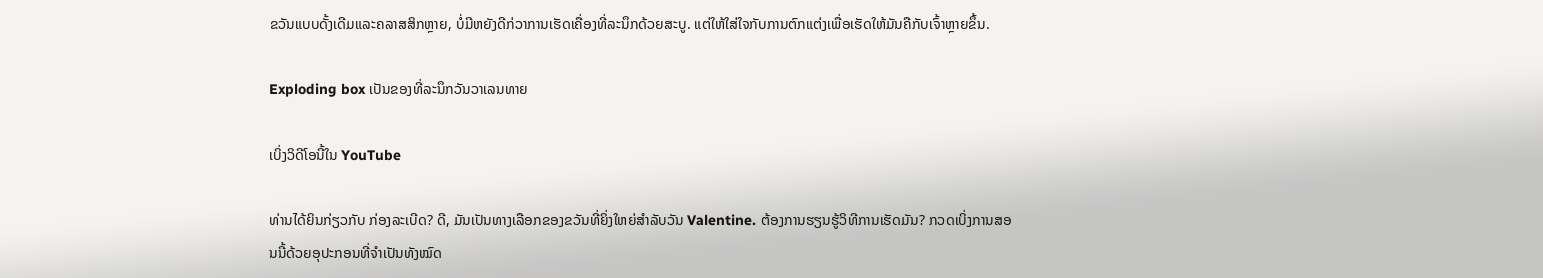ຂວັນແບບດັ້ງເດີມແລະຄລາສສິກຫຼາຍ, ບໍ່ມີຫຍັງດີກ່ວາການເຮັດເຄື່ອງທີ່ລະນຶກດ້ວຍສະບູ. ແຕ່ໃຫ້ໃສ່ໃຈກັບການຕົກແຕ່ງເພື່ອເຮັດໃຫ້ມັນຄືກັບເຈົ້າຫຼາຍຂຶ້ນ.

Exploding box ເປັນຂອງທີ່ລະນຶກວັນວາເລນທາຍ

ເບິ່ງວິດີໂອນີ້ໃນ YouTube

ທ່ານໄດ້ຍິນກ່ຽວກັບ ກ່ອງລະເບີດ? ດີ, ມັນເປັນທາງເລືອກຂອງຂວັນທີ່ຍິ່ງໃຫຍ່ສໍາລັບວັນ Valentine. ຕ້ອງການຮຽນຮູ້ວິທີການເຮັດມັນ? ກວດເບິ່ງການສອນນີ້ດ້ວຍອຸປະກອນທີ່ຈຳເປັນທັງໝົດ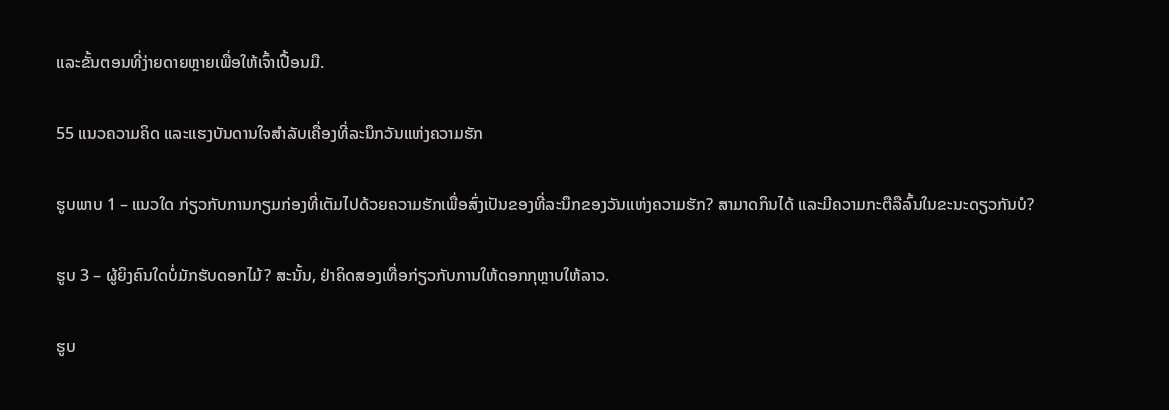ແລະຂັ້ນຕອນທີ່ງ່າຍດາຍຫຼາຍເພື່ອໃຫ້ເຈົ້າເປື້ອນມື.

55 ແນວຄວາມຄິດ ແລະແຮງບັນດານໃຈສຳລັບເຄື່ອງທີ່ລະນຶກວັນແຫ່ງຄວາມຮັກ

ຮູບພາບ 1 – ແນວໃດ ກ່ຽວກັບການກຽມກ່ອງທີ່ເຕັມໄປດ້ວຍຄວາມຮັກເພື່ອສົ່ງເປັນຂອງທີ່ລະນຶກຂອງວັນແຫ່ງຄວາມຮັກ? ສາມາດກິນໄດ້ ແລະມີຄວາມກະຕືລືລົ້ນໃນຂະນະດຽວກັນບໍ?

ຮູບ 3 – ຜູ້ຍິງຄົນໃດບໍ່ມັກຮັບດອກໄມ້? ສະນັ້ນ, ຢ່າຄິດສອງເທື່ອກ່ຽວກັບການໃຫ້ດອກກຸຫຼາບໃຫ້ລາວ.

ຮູບ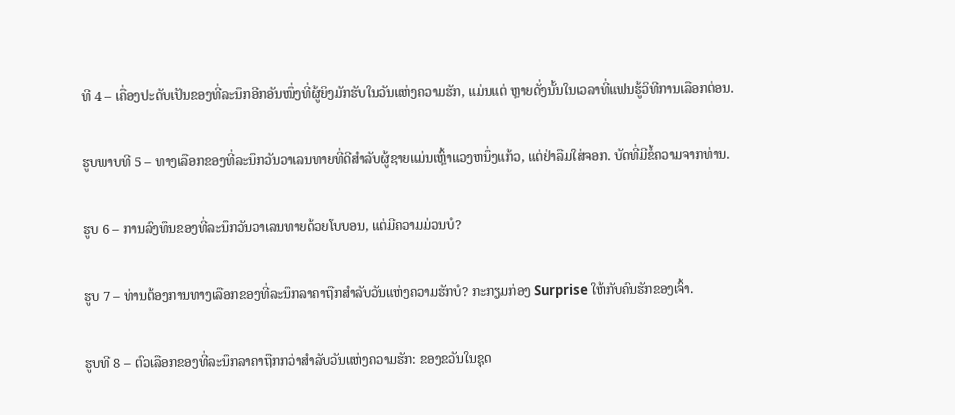ທີ 4 – ເຄື່ອງປະດັບເປັນຂອງທີ່ລະນຶກອີກອັນໜຶ່ງທີ່ຜູ້ຍິງມັກຮັບໃນວັນແຫ່ງຄວາມຮັກ, ແມ່ນແຕ່ ຫຼາຍດັ່ງນັ້ນໃນເວລາທີ່ແຟນຮູ້ວິທີການເລືອກຕ່ອນ.

ຮູບພາບທີ 5 – ທາງເລືອກຂອງທີ່ລະນຶກວັນວາເລນທາຍທີ່ດີສໍາລັບຜູ້ຊາຍແມ່ນເຫຼົ້າແວງຫນຶ່ງແກ້ວ, ແຕ່ຢ່າລືມໃສ່ຈອກ. ບັດທີ່ມີຂໍ້ຄວາມຈາກທ່ານ.

ຮູບ 6 – ການລົງທຶນຂອງທີ່ລະນຶກວັນວາເລນທາຍດ້ວຍໂບບອນ, ແຕ່ມີຄວາມມ່ວນບໍ?

ຮູບ 7 – ທ່ານຕ້ອງການທາງເລືອກຂອງທີ່ລະນຶກລາຄາຖືກສຳລັບວັນແຫ່ງຄວາມຮັກບໍ? ກະກຽມກ່ອງ Surprise ໃຫ້ກັບຄົນຮັກຂອງເຈົ້າ.

ຮູບທີ 8 – ຕົວເລືອກຂອງທີ່ລະນຶກລາຄາຖືກກວ່າສຳລັບວັນແຫ່ງຄວາມຮັກ: ຂອງຂວັນໃນຊຸດ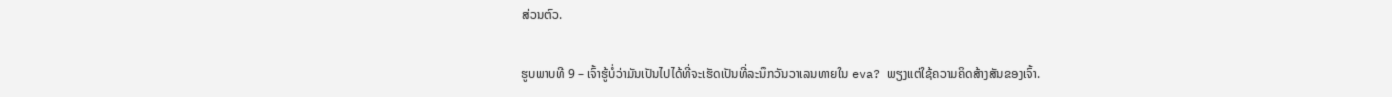ສ່ວນຕົວ.

ຮູບພາບທີ 9 – ເຈົ້າຮູ້ບໍ່ວ່າມັນເປັນໄປໄດ້ທີ່ຈະເຮັດເປັນທີ່ລະນຶກວັນວາເລນທາຍໃນ eva? ພຽງແຕ່ໃຊ້ຄວາມຄິດສ້າງສັນຂອງເຈົ້າ.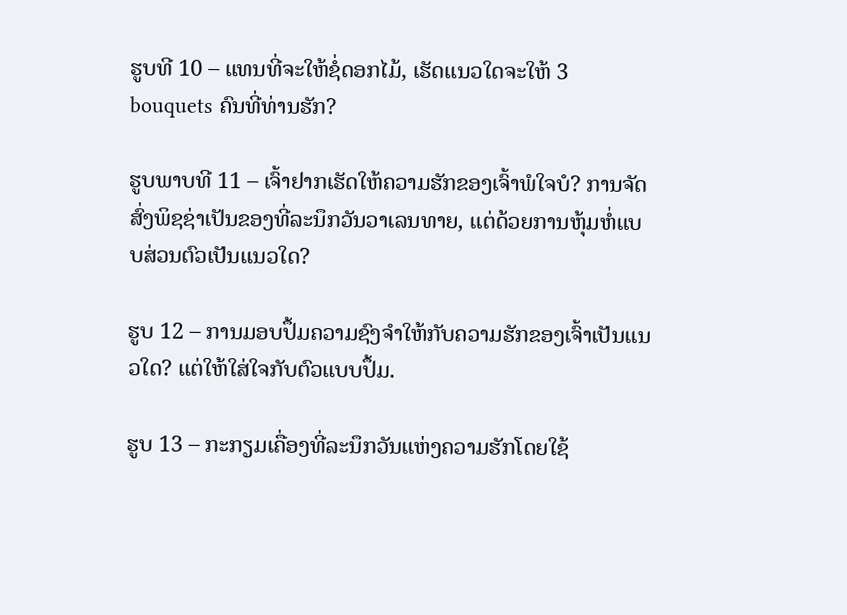ຮູບທີ 10 – ແທນທີ່ຈະໃຫ້ຊໍ່ດອກໄມ້, ເຮັດແນວໃດຈະໃຫ້ 3 bouquets ຄົນທີ່ທ່ານຮັກ?

ຮູບພາບທີ 11 – ເຈົ້າຢາກເຮັດໃຫ້ຄວາມຮັກຂອງເຈົ້າພໍໃຈບໍ? ການຈັດສົ່ງພິຊຊ່າເປັນຂອງທີ່ລະນຶກວັນວາເລນທາຍ, ແຕ່ດ້ວຍການຫຸ້ມຫໍ່ແບບສ່ວນຕົວເປັນແນວໃດ?

ຮູບ 12 – ການມອບປຶ້ມຄວາມຊົງຈໍາໃຫ້ກັບຄວາມຮັກຂອງເຈົ້າເປັນແນວໃດ? ແຕ່ໃຫ້ໃສ່ໃຈກັບຕົວແບບປຶ້ມ.

ຮູບ 13 – ກະກຽມເຄື່ອງທີ່ລະນຶກວັນແຫ່ງຄວາມຮັກໂດຍໃຊ້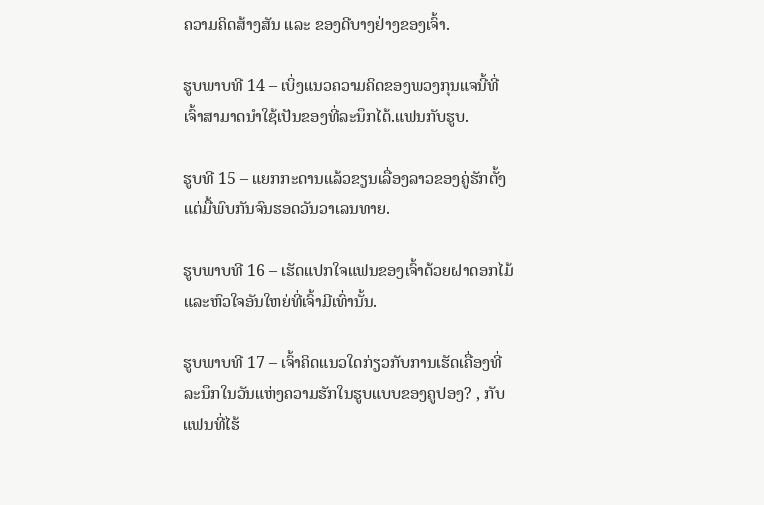ຄວາມຄິດສ້າງສັນ ແລະ ຂອງດີບາງຢ່າງຂອງເຈົ້າ.

ຮູບພາບທີ 14 – ເບິ່ງແນວຄວາມຄິດຂອງພວງກຸນແຈນີ້ທີ່ເຈົ້າສາມາດນຳໃຊ້ເປັນຂອງທີ່ລະນຶກໄດ້.ແຟນກັບຮູບ.

ຮູບທີ 15 – ແຍກກະດານແລ້ວຂຽນເລື່ອງລາວຂອງຄູ່ຮັກຕັ້ງແຕ່ມື້ພົບກັນຈົນຮອດວັນວາເລນທາຍ.

ຮູບພາບທີ 16 – ເຮັດແປກໃຈແຟນຂອງເຈົ້າດ້ວຍຝາດອກໄມ້ ແລະຫົວໃຈອັນໃຫຍ່ທີ່ເຈົ້າມີເທົ່ານັ້ນ.

ຮູບພາບທີ 17 – ເຈົ້າຄິດແນວໃດກ່ຽວກັບການເຮັດເຄື່ອງທີ່ລະນຶກໃນວັນແຫ່ງຄວາມຮັກໃນຮູບແບບຂອງຄູປອງ? , ກັບແຟນທີ່ໄຮ້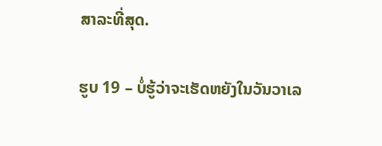ສາລະທີ່ສຸດ.

ຮູບ 19 – ບໍ່ຮູ້ວ່າຈະເຮັດຫຍັງໃນວັນວາເລ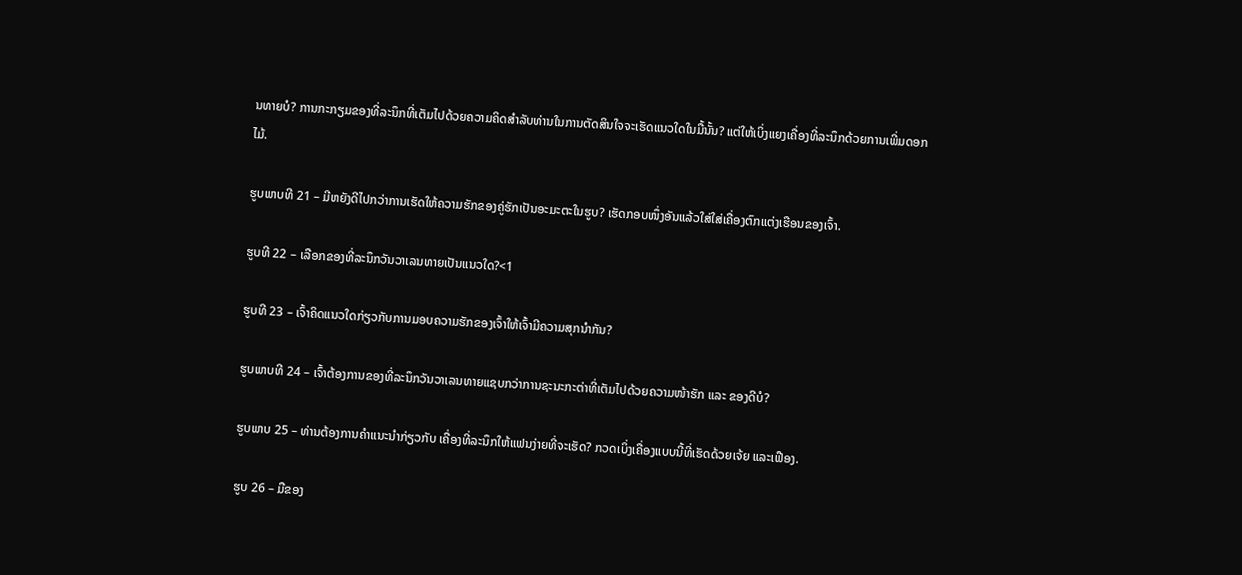ນທາຍບໍ? ການກະກຽມຂອງທີ່ລະນຶກທີ່ເຕັມໄປດ້ວຍຄວາມຄິດສໍາລັບທ່ານໃນການຕັດສິນໃຈຈະເຮັດແນວໃດໃນມື້ນັ້ນ? ແຕ່ໃຫ້ເບິ່ງແຍງເຄື່ອງທີ່ລະນຶກດ້ວຍການເພີ່ມດອກໄມ້.

ຮູບພາບທີ 21 – ມີຫຍັງດີໄປກວ່າການເຮັດໃຫ້ຄວາມຮັກຂອງຄູ່ຮັກເປັນອະມະຕະໃນຮູບ? ເຮັດກອບໜຶ່ງອັນແລ້ວໃສ່ໃສ່ເຄື່ອງຕົກແຕ່ງເຮືອນຂອງເຈົ້າ.

ຮູບທີ 22 – ເລືອກຂອງທີ່ລະນຶກວັນວາເລນທາຍເປັນແນວໃດ?<1

ຮູບທີ 23 – ເຈົ້າຄິດແນວໃດກ່ຽວກັບການມອບຄວາມຮັກຂອງເຈົ້າໃຫ້ເຈົ້າມີຄວາມສຸກນຳກັນ?

ຮູບພາບທີ 24 – ເຈົ້າຕ້ອງການຂອງທີ່ລະນຶກວັນວາເລນທາຍແຊບກວ່າການຊະນະກະຕ່າທີ່ເຕັມໄປດ້ວຍຄວາມໜ້າຮັກ ແລະ ຂອງດີບໍ?

ຮູບພາບ 25 – ທ່ານຕ້ອງການຄຳແນະນຳກ່ຽວກັບ ເຄື່ອງທີ່ລະນຶກໃຫ້ແຟນງ່າຍທີ່ຈະເຮັດ? ກວດເບິ່ງເຄື່ອງແບບນີ້ທີ່ເຮັດດ້ວຍເຈ້ຍ ແລະເຟືອງ.

ຮູບ 26 – ມືຂອງ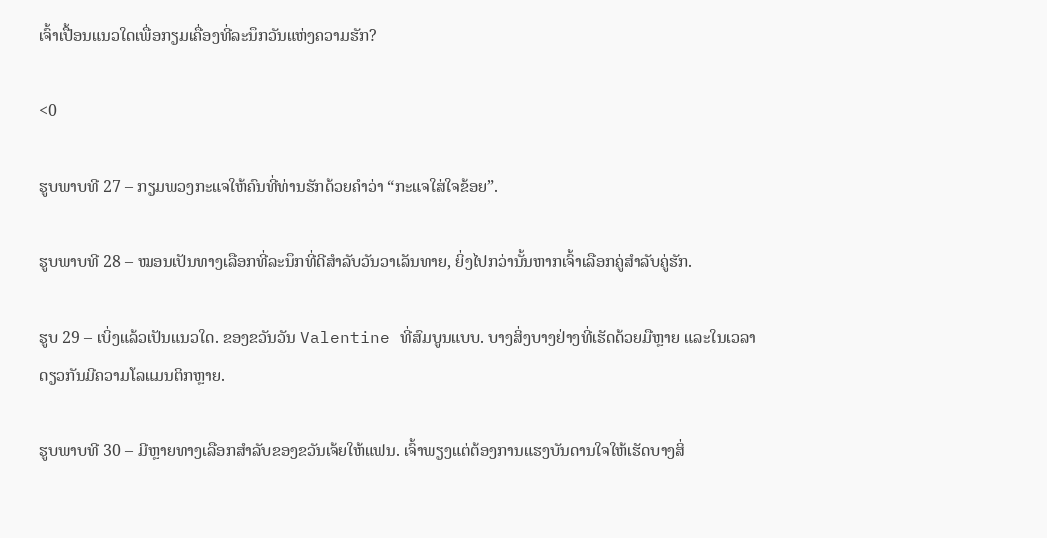ເຈົ້າເປື້ອນແນວໃດເພື່ອກຽມເຄື່ອງທີ່ລະນຶກວັນແຫ່ງຄວາມຮັກ?

<0

ຮູບພາບທີ 27 – ກຽມພວງກະແຈໃຫ້ຄົນທີ່ທ່ານຮັກດ້ວຍຄຳວ່າ “ກະແຈໃສ່ໃຈຂ້ອຍ”.

ຮູບພາບທີ 28 – ໝອນເປັນທາງເລືອກທີ່ລະນຶກທີ່ດີສຳລັບວັນວາເລັນທາຍ, ຍິ່ງໄປກວ່ານັ້ນຫາກເຈົ້າເລືອກຄູ່ສຳລັບຄູ່ຮັກ.

ຮູບ 29 – ເບິ່ງແລ້ວເປັນແນວໃດ. ຂອງຂວັນວັນ Valentine ທີ່ສົມບູນແບບ. ບາງສິ່ງບາງຢ່າງທີ່ເຮັດດ້ວຍມືຫຼາຍ ແລະໃນເວລາດຽວກັນມີຄວາມໂລແມນຕິກຫຼາຍ.

ຮູບພາບທີ 30 – ມີຫຼາຍທາງເລືອກສຳລັບຂອງຂວັນເຈ້ຍໃຫ້ແຟນ. ເຈົ້າພຽງແຕ່ຕ້ອງການແຮງບັນດານໃຈໃຫ້ເຮັດບາງສິ່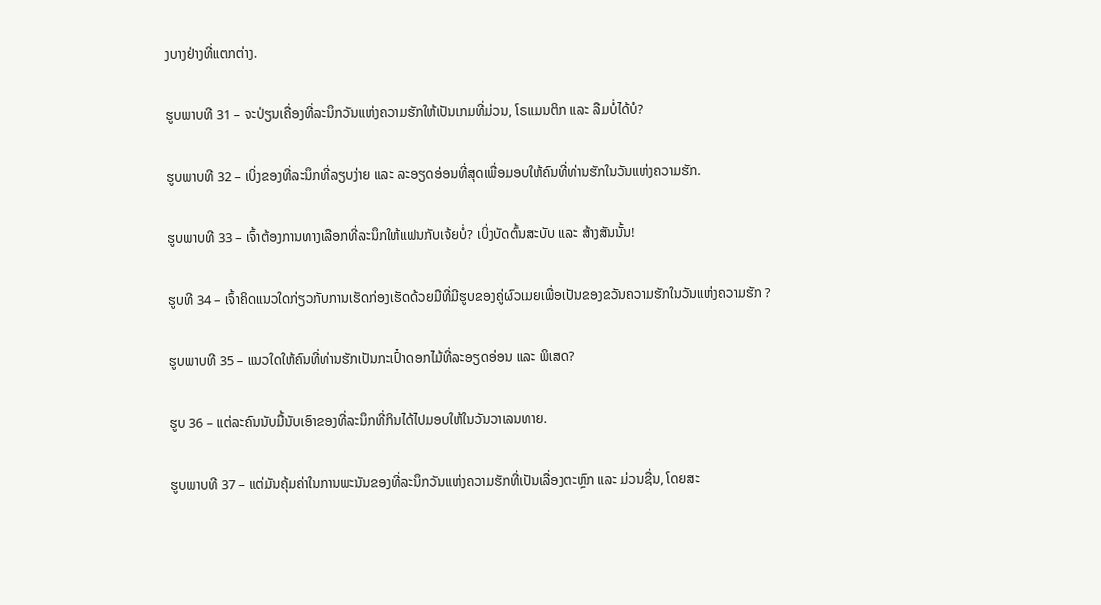ງບາງຢ່າງທີ່ແຕກຕ່າງ.

ຮູບພາບທີ 31 – ຈະປ່ຽນເຄື່ອງທີ່ລະນຶກວັນແຫ່ງຄວາມຮັກໃຫ້ເປັນເກມທີ່ມ່ວນ, ໂຣແມນຕິກ ແລະ ລືມບໍ່ໄດ້ບໍ?

ຮູບພາບທີ 32 – ເບິ່ງຂອງທີ່ລະນຶກທີ່ລຽບງ່າຍ ແລະ ລະອຽດອ່ອນທີ່ສຸດເພື່ອມອບໃຫ້ຄົນທີ່ທ່ານຮັກໃນວັນແຫ່ງຄວາມຮັກ.

ຮູບພາບທີ 33 – ເຈົ້າຕ້ອງການທາງເລືອກທີ່ລະນຶກໃຫ້ແຟນກັບເຈ້ຍບໍ່? ເບິ່ງບັດຕົ້ນສະບັບ ແລະ ສ້າງສັນນັ້ນ!

ຮູບທີ 34 – ເຈົ້າຄິດແນວໃດກ່ຽວກັບການເຮັດກ່ອງເຮັດດ້ວຍມືທີ່ມີຮູບຂອງຄູ່ຜົວເມຍເພື່ອເປັນຂອງຂວັນຄວາມຮັກໃນວັນແຫ່ງຄວາມຮັກ ?

ຮູບພາບທີ 35 – ແນວໃດໃຫ້ຄົນທີ່ທ່ານຮັກເປັນກະເປົ໋າດອກໄມ້ທີ່ລະອຽດອ່ອນ ແລະ ພິເສດ?

ຮູບ 36 – ແຕ່ລະຄົນນັບມື້ນັບເອົາຂອງທີ່ລະນຶກທີ່ກິນໄດ້ໄປມອບໃຫ້ໃນວັນວາເລນທາຍ.

ຮູບພາບທີ 37 – ແຕ່ມັນຄຸ້ມຄ່າໃນການພະນັນຂອງທີ່ລະນຶກວັນແຫ່ງຄວາມຮັກທີ່ເປັນເລື່ອງຕະຫຼົກ ແລະ ມ່ວນຊື່ນ, ໂດຍສະ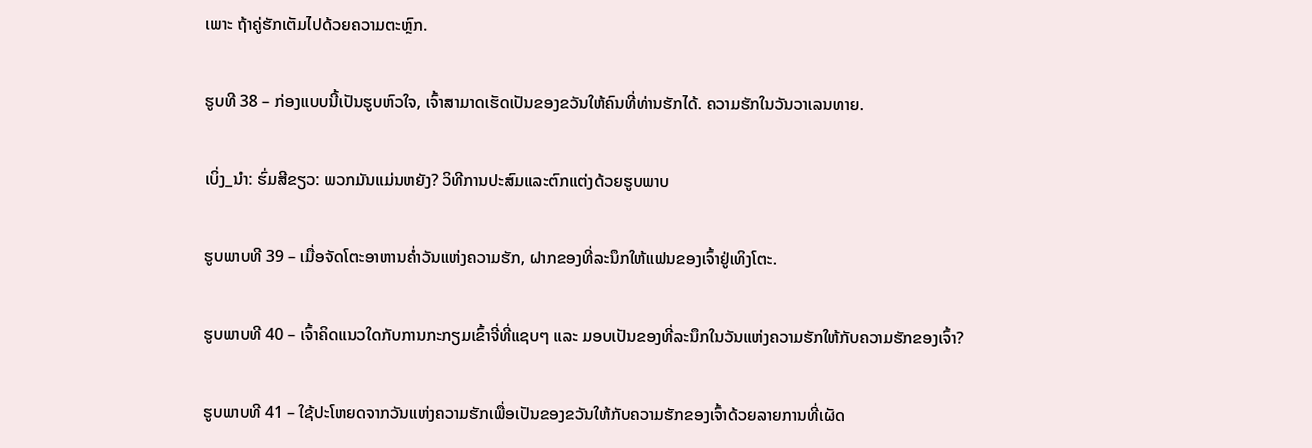ເພາະ ຖ້າຄູ່ຮັກເຕັມໄປດ້ວຍຄວາມຕະຫຼົກ.

ຮູບທີ 38 – ກ່ອງແບບນີ້ເປັນຮູບຫົວໃຈ, ເຈົ້າສາມາດເຮັດເປັນຂອງຂວັນໃຫ້ຄົນທີ່ທ່ານຮັກໄດ້. ຄວາມຮັກໃນວັນວາເລນທາຍ.

ເບິ່ງ_ນຳ: ຮົ່ມສີຂຽວ: ພວກມັນແມ່ນຫຍັງ? ວິທີການປະສົມແລະຕົກແຕ່ງດ້ວຍຮູບພາບ

ຮູບພາບທີ 39 – ເມື່ອຈັດໂຕະອາຫານຄ່ຳວັນແຫ່ງຄວາມຮັກ, ຝາກຂອງທີ່ລະນຶກໃຫ້ແຟນຂອງເຈົ້າຢູ່ເທິງໂຕະ.

ຮູບພາບທີ 40 – ເຈົ້າຄິດແນວໃດກັບການກະກຽມເຂົ້າຈີ່ທີ່ແຊບໆ ແລະ ມອບເປັນຂອງທີ່ລະນຶກໃນວັນແຫ່ງຄວາມຮັກໃຫ້ກັບຄວາມຮັກຂອງເຈົ້າ?

ຮູບພາບທີ 41 – ໃຊ້ປະໂຫຍດຈາກວັນແຫ່ງຄວາມຮັກເພື່ອເປັນຂອງຂວັນໃຫ້ກັບຄວາມຮັກຂອງເຈົ້າດ້ວຍລາຍການທີ່ເຜັດ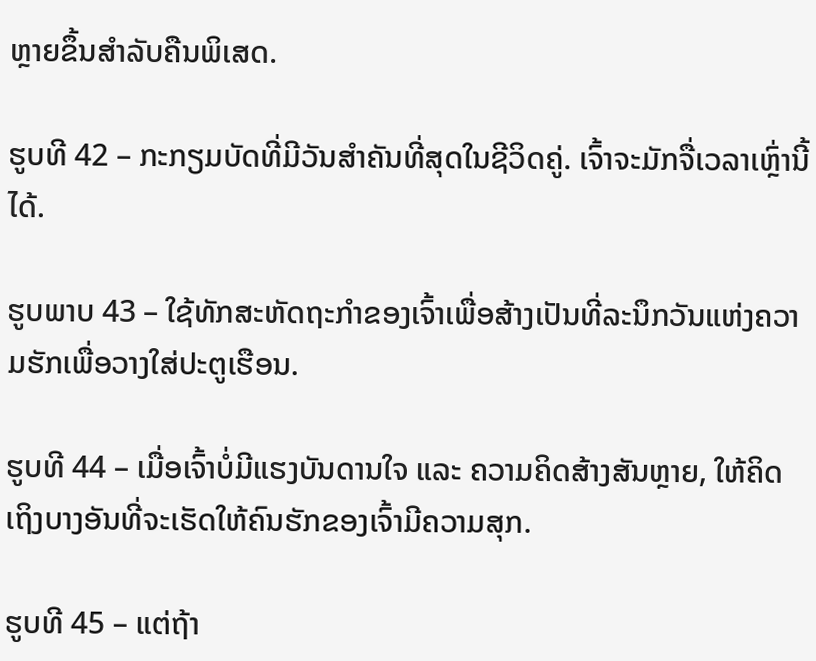ຫຼາຍຂຶ້ນສຳລັບຄືນພິເສດ.

ຮູບທີ 42 – ກະກຽມບັດທີ່ມີວັນສໍາຄັນທີ່ສຸດໃນຊີວິດຄູ່. ເຈົ້າຈະມັກຈື່ເວລາເຫຼົ່ານີ້ໄດ້.

ຮູບພາບ 43 – ໃຊ້ທັກສະຫັດຖະກໍາຂອງເຈົ້າເພື່ອສ້າງເປັນທີ່ລະນຶກວັນແຫ່ງຄວາມຮັກເພື່ອວາງໃສ່ປະຕູເຮືອນ.

ຮູບທີ 44 – ເມື່ອເຈົ້າບໍ່ມີແຮງບັນດານໃຈ ແລະ ຄວາມຄິດສ້າງສັນຫຼາຍ, ໃຫ້ຄິດເຖິງບາງອັນທີ່ຈະເຮັດໃຫ້ຄົນຮັກຂອງເຈົ້າມີຄວາມສຸກ.

ຮູບທີ 45 – ແຕ່ຖ້າ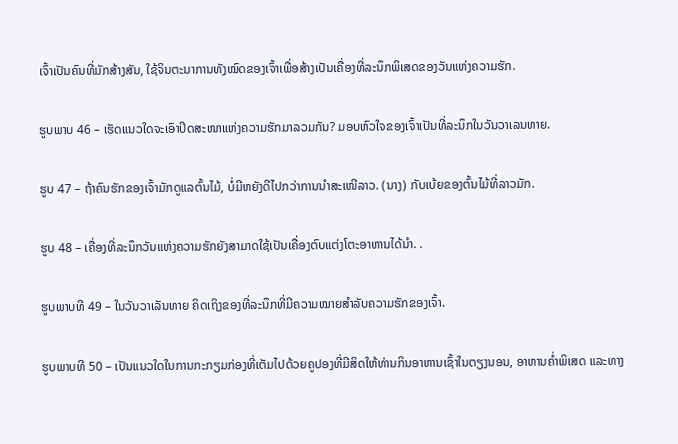ເຈົ້າເປັນຄົນທີ່ມັກສ້າງສັນ, ໃຊ້ຈິນຕະນາການທັງໝົດຂອງເຈົ້າເພື່ອສ້າງເປັນເຄື່ອງທີ່ລະນຶກພິເສດຂອງວັນແຫ່ງຄວາມຮັກ.

ຮູບພາບ 46 – ເຮັດແນວໃດຈະເອົາປິດສະໜາແຫ່ງຄວາມຮັກມາລວມກັນ? ມອບຫົວໃຈຂອງເຈົ້າເປັນທີ່ລະນຶກໃນວັນວາເລນທາຍ.

ຮູບ 47 – ຖ້າຄົນຮັກຂອງເຈົ້າມັກດູແລຕົ້ນໄມ້, ບໍ່ມີຫຍັງດີໄປກວ່າການນໍາສະເໜີລາວ. (ນາງ) ກັບເບ້ຍຂອງຕົ້ນໄມ້ທີ່ລາວມັກ.

ຮູບ 48 – ເຄື່ອງທີ່ລະນຶກວັນແຫ່ງຄວາມຮັກຍັງສາມາດໃຊ້ເປັນເຄື່ອງຕົບແຕ່ງໂຕະອາຫານໄດ້ນຳ. .

ຮູບພາບທີ 49 – ໃນວັນວາເລັນທາຍ ຄິດເຖິງຂອງທີ່ລະນຶກທີ່ມີຄວາມໝາຍສຳລັບຄວາມຮັກຂອງເຈົ້າ.

ຮູບພາບທີ 50 – ເປັນແນວໃດໃນການກະກຽມກ່ອງທີ່ເຕັມໄປດ້ວຍຄູປອງທີ່ມີສິດໃຫ້ທ່ານກິນອາຫານເຊົ້າໃນຕຽງນອນ, ອາຫານຄ່ຳພິເສດ ແລະທາງ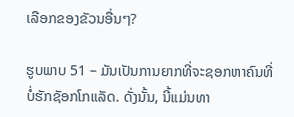ເລືອກຂອງຂັວນອື່ນໆ?

ຮູບພາບ 51 – ມັນເປັນການຍາກທີ່ຈະຊອກຫາຄົນທີ່ບໍ່ຮັກຊັອກໂກແລັດ. ດັ່ງນັ້ນ, ນີ້ແມ່ນທາ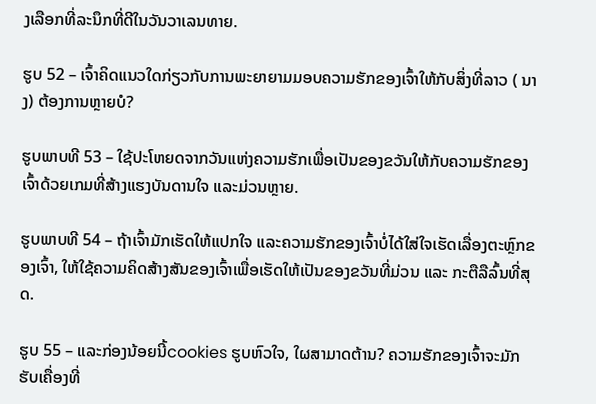ງເລືອກທີ່ລະນຶກທີ່ດີໃນວັນວາເລນທາຍ.

ຮູບ 52 – ເຈົ້າຄິດແນວໃດກ່ຽວກັບການພະຍາຍາມມອບຄວາມຮັກຂອງເຈົ້າໃຫ້ກັບສິ່ງທີ່ລາວ ( ນາງ) ຕ້ອງການຫຼາຍບໍ?

ຮູບພາບທີ 53 – ໃຊ້ປະໂຫຍດຈາກວັນແຫ່ງຄວາມຮັກເພື່ອເປັນຂອງຂວັນໃຫ້ກັບຄວາມຮັກຂອງເຈົ້າດ້ວຍເກມທີ່ສ້າງແຮງບັນດານໃຈ ແລະມ່ວນຫຼາຍ.

ຮູບພາບທີ 54 – ຖ້າເຈົ້າມັກເຮັດໃຫ້ແປກໃຈ ແລະຄວາມຮັກຂອງເຈົ້າບໍ່ໄດ້ໃສ່ໃຈເຮັດເລື່ອງຕະຫຼົກຂອງເຈົ້າ, ໃຫ້ໃຊ້ຄວາມຄິດສ້າງສັນຂອງເຈົ້າເພື່ອເຮັດໃຫ້ເປັນຂອງຂວັນທີ່ມ່ວນ ແລະ ກະຕືລືລົ້ນທີ່ສຸດ.

ຮູບ 55 – ແລະກ່ອງນ້ອຍນີ້cookies ຮູບຫົວໃຈ, ໃຜສາມາດຕ້ານ? ຄວາມຮັກຂອງເຈົ້າຈະມັກຮັບເຄື່ອງທີ່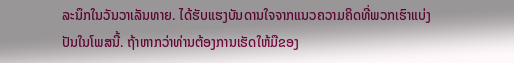ລະນຶກໃນວັນວາເລັນທາຍ. ໄດ້ຮັບແຮງບັນດານໃຈຈາກແນວຄວາມຄິດທີ່ພວກເຮົາແບ່ງປັນໃນໂພສນີ້. ຖ້າຫາກວ່າທ່ານຕ້ອງການເຮັດໃຫ້ມືຂອງ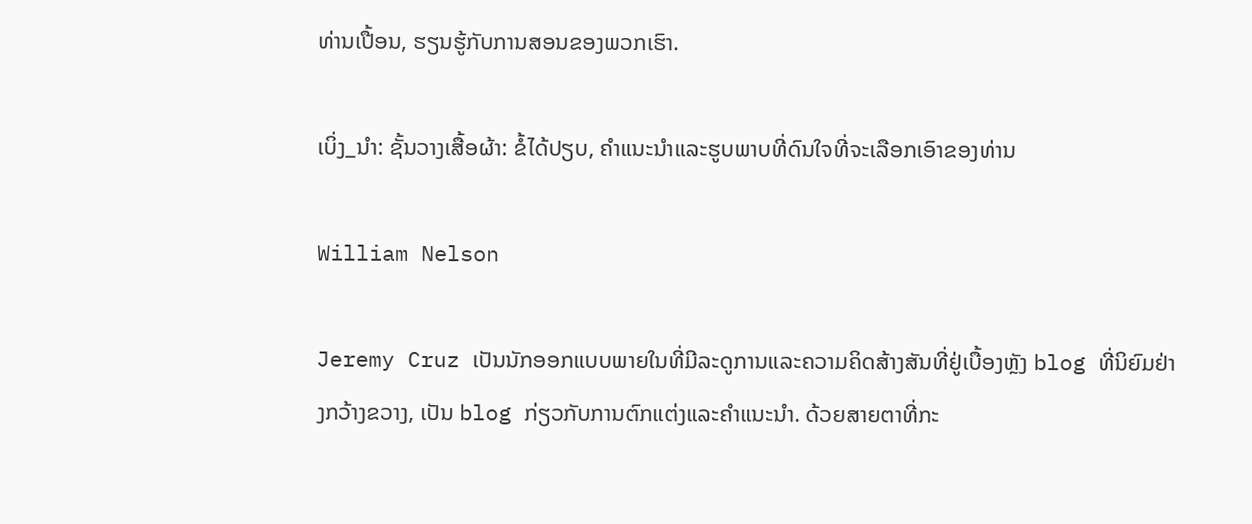ທ່ານເປື້ອນ, ຮຽນຮູ້ກັບການສອນຂອງພວກເຮົາ.

ເບິ່ງ_ນຳ: ຊັ້ນວາງເສື້ອຜ້າ: ຂໍ້ໄດ້ປຽບ, ຄໍາແນະນໍາແລະຮູບພາບທີ່ດົນໃຈທີ່ຈະເລືອກເອົາຂອງທ່ານ

William Nelson

Jeremy Cruz ເປັນນັກອອກແບບພາຍໃນທີ່ມີລະດູການແລະຄວາມຄິດສ້າງສັນທີ່ຢູ່ເບື້ອງຫຼັງ blog ທີ່ນິຍົມຢ່າງກວ້າງຂວາງ, ເປັນ blog ກ່ຽວກັບການຕົກແຕ່ງແລະຄໍາແນະນໍາ. ດ້ວຍສາຍຕາທີ່ກະ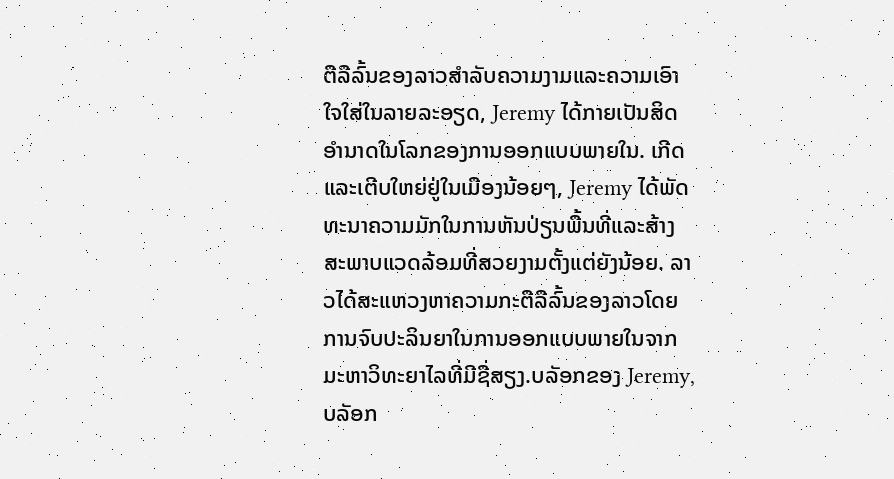ຕືລືລົ້ນຂອງລາວສໍາລັບຄວາມງາມແລະຄວາມເອົາໃຈໃສ່ໃນລາຍລະອຽດ, Jeremy ໄດ້ກາຍເປັນສິດອໍານາດໃນໂລກຂອງການອອກແບບພາຍໃນ. ເກີດແລະເຕີບໃຫຍ່ຢູ່ໃນເມືອງນ້ອຍໆ, Jeremy ໄດ້ພັດທະນາຄວາມມັກໃນການຫັນປ່ຽນພື້ນທີ່ແລະສ້າງສະພາບແວດລ້ອມທີ່ສວຍງາມຕັ້ງແຕ່ຍັງນ້ອຍ. ລາວໄດ້ສະແຫວງຫາຄວາມກະຕືລືລົ້ນຂອງລາວໂດຍການຈົບປະລິນຍາໃນການອອກແບບພາຍໃນຈາກມະຫາວິທະຍາໄລທີ່ມີຊື່ສຽງ.ບລັອກຂອງ Jeremy, ບລັອກ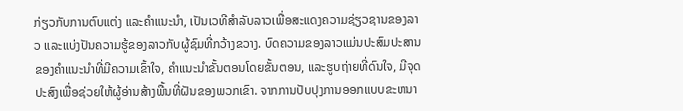ກ່ຽວກັບການຕົບແຕ່ງ ແລະຄໍາແນະນໍາ, ເປັນເວທີສໍາລັບລາວເພື່ອສະແດງຄວາມຊ່ຽວຊານຂອງລາວ ແລະແບ່ງປັນຄວາມຮູ້ຂອງລາວກັບຜູ້ຊົມທີ່ກວ້າງຂວາງ. ບົດຄວາມຂອງລາວແມ່ນປະສົມປະສານຂອງຄໍາແນະນໍາທີ່ມີຄວາມເຂົ້າໃຈ, ຄໍາແນະນໍາຂັ້ນຕອນໂດຍຂັ້ນຕອນ, ແລະຮູບຖ່າຍທີ່ດົນໃຈ, ມີຈຸດປະສົງເພື່ອຊ່ວຍໃຫ້ຜູ້ອ່ານສ້າງພື້ນທີ່ຝັນຂອງພວກເຂົາ. ຈາກການປັບປຸງການອອກແບບຂະຫນາ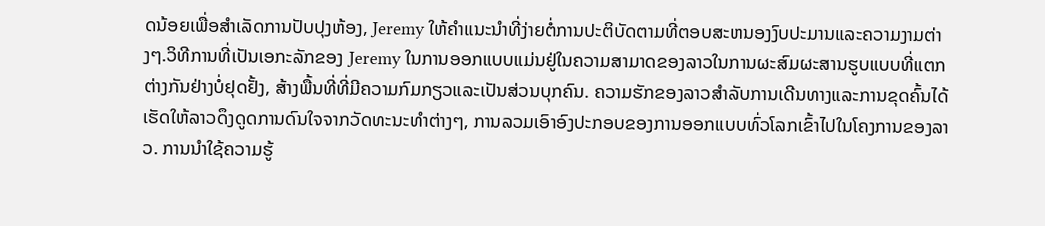ດນ້ອຍເພື່ອສໍາເລັດການປັບປຸງຫ້ອງ, Jeremy ໃຫ້ຄໍາແນະນໍາທີ່ງ່າຍຕໍ່ການປະຕິບັດຕາມທີ່ຕອບສະຫນອງງົບປະມານແລະຄວາມງາມຕ່າງໆ.ວິທີການທີ່ເປັນເອກະລັກຂອງ Jeremy ໃນການອອກແບບແມ່ນຢູ່ໃນຄວາມສາມາດຂອງລາວໃນການຜະສົມຜະສານຮູບແບບທີ່ແຕກຕ່າງກັນຢ່າງບໍ່ຢຸດຢັ້ງ, ສ້າງພື້ນທີ່ທີ່ມີຄວາມກົມກຽວແລະເປັນສ່ວນບຸກຄົນ. ຄວາມຮັກຂອງລາວສໍາລັບການເດີນທາງແລະການຂຸດຄົ້ນໄດ້ເຮັດໃຫ້ລາວດຶງດູດການດົນໃຈຈາກວັດທະນະທໍາຕ່າງໆ, ການລວມເອົາອົງປະກອບຂອງການອອກແບບທົ່ວໂລກເຂົ້າໄປໃນໂຄງການຂອງລາວ. ການນໍາໃຊ້ຄວາມຮູ້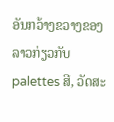ອັນກວ້າງຂວາງຂອງລາວກ່ຽວກັບ palettes ສີ, ວັດສະ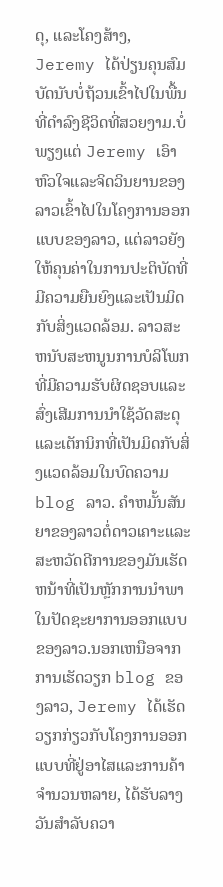ດຸ, ແລະໂຄງສ້າງ, Jeremy ໄດ້ປ່ຽນຄຸນສົມບັດນັບບໍ່ຖ້ວນເຂົ້າໄປໃນພື້ນທີ່ດໍາລົງຊີວິດທີ່ສວຍງາມ.ບໍ່ພຽງແຕ່ Jeremy ເອົາຫົວໃຈແລະຈິດວິນຍານຂອງລາວເຂົ້າໄປໃນໂຄງການອອກແບບຂອງລາວ, ແຕ່ລາວຍັງໃຫ້ຄຸນຄ່າໃນການປະຕິບັດທີ່ມີຄວາມຍືນຍົງແລະເປັນມິດກັບສິ່ງແວດລ້ອມ. ລາວສະຫນັບສະຫນູນການບໍລິໂພກທີ່ມີຄວາມຮັບຜິດຊອບແລະສົ່ງເສີມການນໍາໃຊ້ວັດສະດຸແລະເຕັກນິກທີ່ເປັນມິດກັບສິ່ງແວດລ້ອມໃນບົດຄວາມ blog ລາວ. ຄໍາຫມັ້ນສັນຍາຂອງລາວຕໍ່ດາວເຄາະແລະສະຫວັດດີການຂອງມັນເຮັດຫນ້າທີ່ເປັນຫຼັກການນໍາພາໃນປັດຊະຍາການອອກແບບຂອງລາວ.ນອກເຫນືອຈາກການເຮັດວຽກ blog ຂອງລາວ, Jeremy ໄດ້ເຮັດວຽກກ່ຽວກັບໂຄງການອອກແບບທີ່ຢູ່ອາໄສແລະການຄ້າຈໍານວນຫລາຍ, ໄດ້ຮັບລາງວັນສໍາລັບຄວາ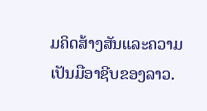ມຄິດສ້າງສັນແລະຄວາມເປັນມືອາຊີບຂອງລາວ.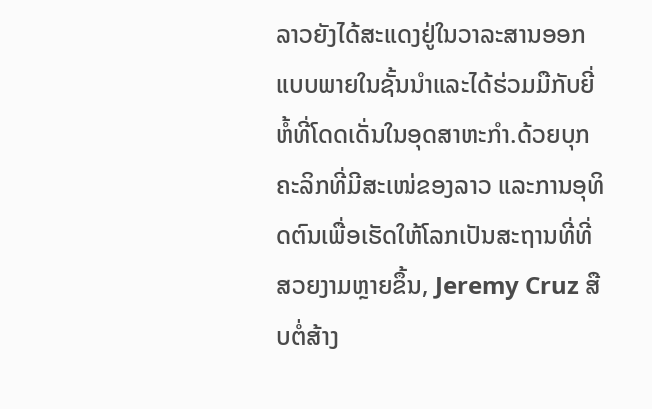ລາວຍັງໄດ້ສະແດງຢູ່ໃນວາລະສານອອກແບບພາຍໃນຊັ້ນນໍາແລະໄດ້ຮ່ວມມືກັບຍີ່ຫໍ້ທີ່ໂດດເດັ່ນໃນອຸດສາຫະກໍາ.ດ້ວຍບຸກຄະລິກທີ່ມີສະເໜ່ຂອງລາວ ແລະການອຸທິດຕົນເພື່ອເຮັດໃຫ້ໂລກເປັນສະຖານທີ່ທີ່ສວຍງາມຫຼາຍຂຶ້ນ, Jeremy Cruz ສືບຕໍ່ສ້າງ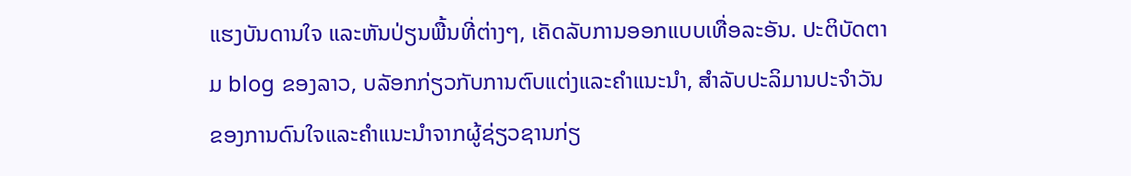ແຮງບັນດານໃຈ ແລະຫັນປ່ຽນພື້ນທີ່ຕ່າງໆ, ເຄັດລັບການອອກແບບເທື່ອລະອັນ. ປະຕິບັດຕາມ blog ຂອງລາວ, ບລັອກກ່ຽວກັບການຕົບແຕ່ງແລະຄໍາແນະນໍາ, ສໍາລັບປະລິມານປະຈໍາວັນຂອງການດົນໃຈແລະຄໍາແນະນໍາຈາກຜູ້ຊ່ຽວຊານກ່ຽ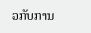ວກັບການ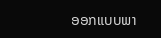ອອກແບບພາ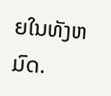ຍໃນທັງຫມົດ.